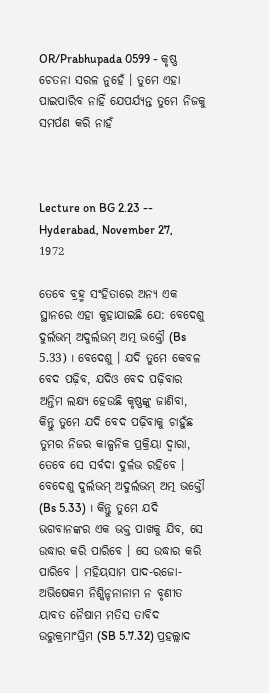OR/Prabhupada 0599 - କୃଷ୍ଣ ଚେତନା ସରଳ ନୁହେଁ । ତୁମେ ଏହା ପାଇପାରିବ ନାହିଁ ଯେପର୍ଯ୍ୟନ୍ତ ତୁମେ ନିଜକୁ ସମର୍ପଣ କରି ନାହଁ



Lecture on BG 2.23 -- Hyderabad, November 27, 1972

ତେବେ ବ୍ରହ୍ମ ସଂହିତାରେ ଅନ୍ୟ ଏକ ସ୍ଥାନରେ ଏହା କୁହାଯାଇଛି ଯେ: ବେଦେଶୁ ଦୁର୍ଲଭମ୍ ଅଦୁର୍ଲଭମ୍ ଅତ୍ମ ଭକ୍ତୌ (Bs 5.33) । ବେଦେଶୁ । ଯଦି ତୁମେ କେବଳ ବେଦ ପଢ଼ିବ, ଯଦିଓ ବେଦ ପଢ଼ିବାର ଅନ୍ତିମ ଲକ୍ଷ୍ୟ ହେଉଛି କୃଷ୍ଣଙ୍କୁ ଜାଣିବା, କିନ୍ତୁ ତୁମେ ଯଦି ବେଦ ପଢ଼ିବାକୁ ଚାହୁଁଛ ତୁମର ନିଜର କାଳ୍ପନିକ ପ୍ରକ୍ରିୟା ଦ୍ଵାରା, ତେବେ ସେ ସର୍ବଦା ଦୁର୍ଳଭ ରହିବେ । ବେଦେଶୁ ଦୁର୍ଲଭମ୍ ଅଦୁର୍ଲଭମ୍ ଅତ୍ମ ଭକ୍ତୌ (Bs 5.33) । କିନ୍ତୁ ତୁମେ ଯଦି ଭଗବାନଙ୍କର ଏକ ଭକ୍ତ ପାଖକୁ ଯିବ, ସେ ଉଦ୍ଧାର କରି ପାରିବେ । ସେ ଉଦ୍ଧାର କରି ପାରିବେ । ମହିୟସାମ ପାଦ-ରଜୋ-ଅଭିଷେକମ ନିଶ୍କିନ୍ଚନାନାମ ନ ବୃଣୀତ ୟାବତ ନୈଷାମ ମତିସ ତାବିଦ ଉରୁକ୍ରମାଂଘ୍ରିମ (SB 5.7.32) ପ୍ରହଲ୍ଲାଦ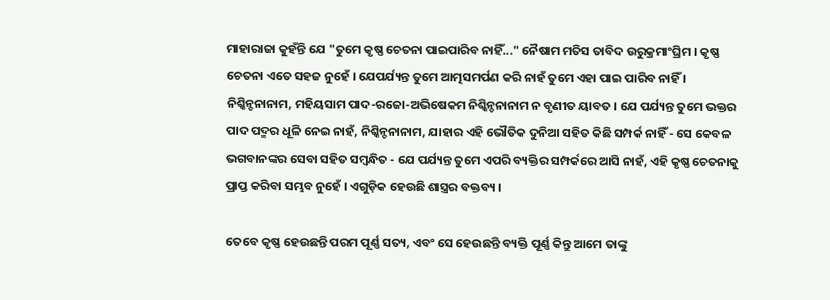ମାହାରାଜା କୁହଁନ୍ତି ଯେ "ତୁମେ କୃଷ୍ଣ ଚେତନା ପାଇପାରିବ ନାହିଁ..." ନୈଷାମ ମତିସ ତାବିଦ ଉରୁକ୍ରମାଂଘ୍ରିମ । କୃଷ୍ଣ ଚେତନା ଏତେ ସହଜ ନୁହେଁ । ଯେପର୍ଯ୍ୟନ୍ତ ତୁମେ ଆତ୍ମସମର୍ପଣ କରି ନାହଁ ତୁମେ ଏହା ପାଇ ପାରିବ ନାହିଁ । ନିଶ୍କିନ୍ଚନାନାମ, ମହିୟସାମ ପାଦ-ରଜୋ-ଅଭିଷେକମ ନିଶ୍କିନ୍ଚନାନାମ ନ ବୃଣୀତ ୟାବତ । ଯେ ପର୍ଯ୍ୟନ୍ତ ତୁମେ ଭକ୍ତର ପାଦ ପଦ୍ମର ଧୂଳି ନେଇ ନାହଁ, ନିଶ୍କିନ୍ଚନାନାମ, ଯାହାର ଏହି ଭୌତିକ ଦୁନିଆ ସହିତ କିଛି ସମ୍ପର୍କ ନାହିଁ - ସେ କେବଳ ଭଗବାନଙ୍କର ସେବା ସହିତ ସମ୍ଵନ୍ଧିତ - ଯେ ପର୍ଯ୍ୟନ୍ତ ତୁମେ ଏପରି ବ୍ୟକ୍ତିର ସମ୍ପର୍କରେ ଆସି ନାହଁ, ଏହି କୃଷ୍ଣ ଚେତନାକୁ ପ୍ରାପ୍ତ କରିବା ସମ୍ଭବ ନୁହେଁ । ଏଗୁଡ଼ିକ ହେଉଛି ଶାସ୍ତ୍ରର ବକ୍ତବ୍ୟ ।

ତେବେ କୃଷ୍ଣ ହେଉଛନ୍ତି ପରମ ପୂର୍ଣ୍ଣ ସତ୍ୟ, ଏବଂ ସେ ହେଉଛନ୍ତି ବ୍ୟକ୍ତି ପୂର୍ଣ୍ଣ କିନ୍ତୁ ଆମେ ତାଙ୍କୁ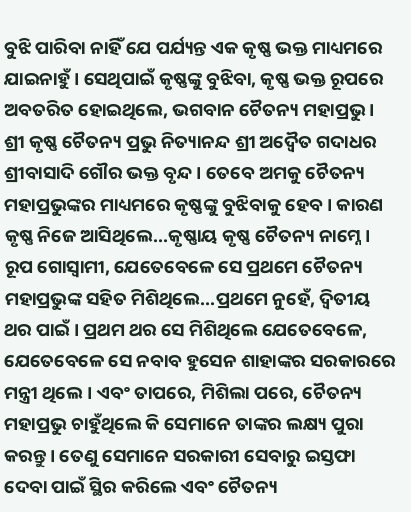ବୁଝି ପାରିବା ନାହିଁ ଯେ ପର୍ଯ୍ୟନ୍ତ ଏକ କୃଷ୍ଣ ଭକ୍ତ ମାଧ୍ୟମରେ ଯାଇନାହୁଁ । ସେଥିପାଇଁ କୃଷ୍ଣଙ୍କୁ ବୁଝିବା, କୃଷ୍ଣ ଭକ୍ତ ରୂପରେ ଅବତରିତ ହୋଇଥିଲେ, ଭଗବାନ ଚୈତନ୍ୟ ମହାପ୍ରଭୁ । ଶ୍ରୀ କୃଷ୍ଣ ଚୈତନ୍ୟ ପ୍ରଭୁ ନିତ୍ୟାନନ୍ଦ ଶ୍ରୀ ଅଦ୍ଵୈତ ଗଦାଧର ଶ୍ରୀବାସାଦି ଗୌର ଭକ୍ତ ବୃନ୍ଦ । ତେବେ ଅମକୁ ଚୈତନ୍ୟ ମହାପ୍ରଭୁଙ୍କର ମାଧ୍ୟମରେ କୃଷ୍ଣଙ୍କୁ ବୁଝିବାକୁ ହେବ । କାରଣ କୃଷ୍ଣ ନିଜେ ଆସିଥିଲେ...କୃଷ୍ଣାୟ କୃଷ୍ଣ ଚୈତନ୍ୟ ନାମ୍ନେ । ରୂପ ଗୋସ୍ଵାମୀ, ଯେତେବେଳେ ସେ ପ୍ରଥମେ ଚୈତନ୍ୟ ମହାପ୍ରଭୁଙ୍କ ସହିତ ମିଶିଥିଲେ...ପ୍ରଥମେ ନୁହେଁ, ଦ୍ଵିତୀୟ ଥର ପାଇଁ । ପ୍ରଥମ ଥର ସେ ମିଶିଥିଲେ ଯେତେବେଳେ, ଯେତେବେଳେ ସେ ନବାବ ହୁସେନ ଶାହାଙ୍କର ସରକାରରେ ମନ୍ତ୍ରୀ ଥିଲେ । ଏବଂ ତାପରେ, ମିଶିଲା ପରେ, ଚୈତନ୍ୟ ମହାପ୍ରଭୁ ଚାହୁଁଥିଲେ କି ସେମାନେ ତାଙ୍କର ଲକ୍ଷ୍ୟ ପୁରା କରନ୍ତୁ । ତେଣୁ ସେମାନେ ସରକାରୀ ସେବାରୁ ଇସ୍ତଫା ଦେବା ପାଇଁ ସ୍ଥିର କରିଲେ ଏବଂ ଚୈତନ୍ୟ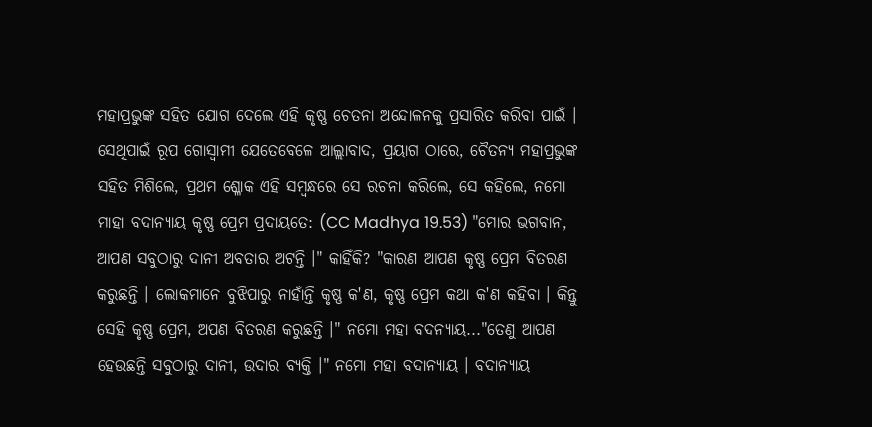ମହାପ୍ରଭୁଙ୍କ ସହିତ ଯୋଗ ଦେଲେ ଏହି କୃଷ୍ଣ ଚେତନା ଅନ୍ଦୋଳନକୁ ପ୍ରସାରିତ କରିବା ପାଇଁ । ସେଥିପାଇଁ ରୂପ ଗୋସ୍ଵାମୀ ଯେତେବେଳେ ଆଲ୍ଲାବାଦ, ପ୍ରୟାଗ ଠାରେ, ଚୈତନ୍ୟ ମହାପ୍ରଭୁଙ୍କ ସହିତ ମିଶିଲେ, ପ୍ରଥମ ଶ୍ଳୋକ ଏହି ସମ୍ଵନ୍ଧରେ ସେ ରଚନା କରିଲେ, ସେ କହିଲେ, ନମୋ ମାହା ବଦାନ୍ୟାୟ କୃଷ୍ଣ ପ୍ରେମ ପ୍ରଦାୟତେ: (CC Madhya 19.53) "ମୋର ଭଗବାନ, ଆପଣ ସବୁଠାରୁ ଦାନୀ ଅବତାର ଅଟନ୍ତି ।" କାହିଁକି? "କାରଣ ଆପଣ କୃଷ୍ଣ ପ୍ରେମ ବିତରଣ କରୁଛନ୍ତି । ଲୋକମାନେ ବୁଝିପାରୁ ନାହାଁନ୍ତି କୃଷ୍ଣ କ'ଣ, କୃଷ୍ଣ ପ୍ରେମ କଥା କ'ଣ କହିବା । କିନ୍ତୁ ସେହି କୃଷ୍ଣ ପ୍ରେମ, ଅପଣ ବିତରଣ କରୁଛନ୍ତି ।" ନମୋ ମହା ବଦନ୍ୟାୟ..."ତେଣୁ ଆପଣ ହେଉଛନ୍ତି ସବୁଠାରୁ ଦାନୀ, ଉଦାର ବ୍ୟକ୍ତି ।" ନମୋ ମହା ବଦାନ୍ୟାୟ । ବଦାନ୍ୟାୟ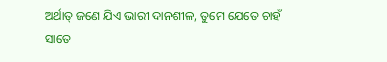ଅର୍ଥାତ୍ ଜଣେ ଯିଏ ଭାରୀ ଦାନଶୀଳ, ତୁମେ ଯେତେ ଚାହଁ ସାତେ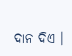ଦାନ ଦିଏ ।